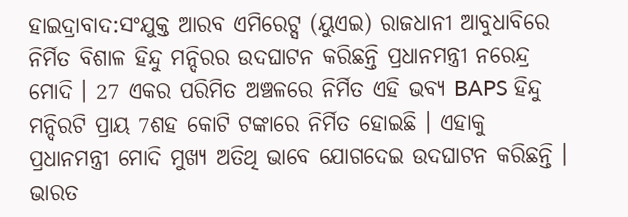ହାଇଦ୍ରାବାଦ:ସଂଯୁକ୍ତ ଆରବ ଏମିରେଟ୍ସ (ୟୁଏଇ) ରାଜଧାନୀ ଆବୁଧାବିରେ ନିର୍ମିତ ବିଶାଳ ହିନ୍ଦୁ ମନ୍ଦିରର ଉଦଘାଟନ କରିଛନ୍ତି ପ୍ରଧାନମନ୍ତ୍ରୀ ନରେନ୍ଦ୍ର ମୋଦି । 27 ଏକର ପରିମିତ ଅଞ୍ଚଳରେ ନିର୍ମିତ ଏହି ଭବ୍ୟ BAPS ହିନ୍ଦୁ ମନ୍ଦିରଟି ପ୍ରାୟ 7ଶହ କୋଟି ଟଙ୍କାରେ ନିର୍ମିତ ହୋଇଛି । ଏହାକୁ ପ୍ରଧାନମନ୍ତ୍ରୀ ମୋଦି ମୁଖ୍ୟ ଅତିଥି ଭାବେ ଯୋଗଦେଇ ଉଦଘାଟନ କରିଛନ୍ତି । ଭାରତ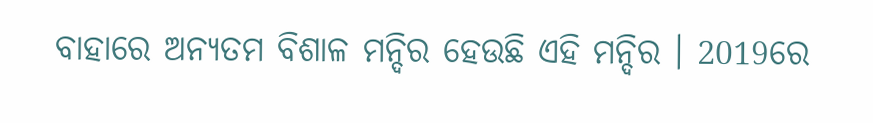ବାହାରେ ଅନ୍ୟତମ ବିଶାଳ ମନ୍ଦିର ହେଉଛି ଏହି ମନ୍ଦିର । 2019ରେ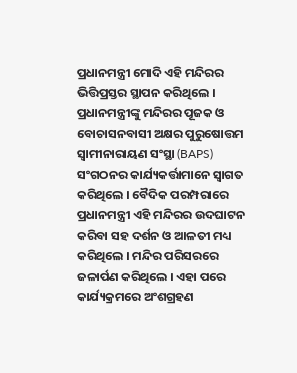ପ୍ରଧାନମନ୍ତ୍ରୀ ମୋଦି ଏହି ମନ୍ଦିରର ଭିତ୍ତିପ୍ରସ୍ତର ସ୍ଥାପନ କରିଥିଲେ ।
ପ୍ରଧାନମନ୍ତ୍ରୀଙ୍କୁ ମନ୍ଦିରର ପୂଜକ ଓ ବୋଚାସନବାସୀ ଅକ୍ଷର ପୁରୁଷୋତ୍ତମ ସ୍ବାମୀନାରାୟଣ ସଂସ୍ଥା (BAPS) ସଂଗଠନର କାର୍ଯ୍ୟକର୍ତ୍ତାମାନେ ସ୍ବାଗତ କରିଥିଲେ । ବୈଦିକ ପରମ୍ପରାରେ ପ୍ରଧାନମନ୍ତ୍ରୀ ଏହି ମନ୍ଦିରର ଉଦଘାଟନ କରିବା ସହ ଦର୍ଶନ ଓ ଆଳତୀ ମଧ୍ୟ କରିଥିଲେ । ମନ୍ଦିର ପରିସରରେ ଜଳାର୍ପଣ କରିଥିଲେ । ଏହା ପରେ କାର୍ଯ୍ୟକ୍ରମରେ ଅଂଶଗ୍ରହଣ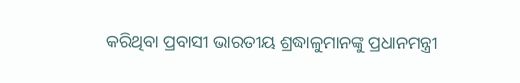କରିଥିବା ପ୍ରବାସୀ ଭାରତୀୟ ଶ୍ରଦ୍ଧାଳୁମାନଙ୍କୁ ପ୍ରଧାନମନ୍ତ୍ରୀ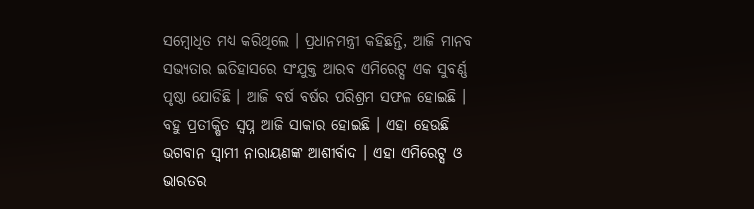ସମ୍ବୋଧିତ ମଧ୍ୟ କରିଥିଲେ । ପ୍ରଧାନମନ୍ତ୍ରୀ କହିଛନ୍ତି, ଆଜି ମାନବ ସଭ୍ୟତାର ଇତିହାସରେ ସଂଯୁକ୍ତ ଆରବ ଏମିରେଟ୍ସ ଏକ ସୁବର୍ଣ୍ଣ ପୃଷ୍ଠା ଯୋଡିଛି । ଆଜି ବର୍ଷ ବର୍ଷର ପରିଶ୍ରମ ସଫଳ ହୋଇଛି । ବହୁ ପ୍ରତୀକ୍ଷିତ ସ୍ବପ୍ନ ଆଜି ସାକାର ହୋଇଛି । ଏହା ହେଉଛି ଭଗବାନ ସ୍ବାମୀ ନାରାୟଣଙ୍କ ଆଶୀର୍ବାଦ । ଏହା ଏମିରେଟ୍ସ ଓ ଭାରତର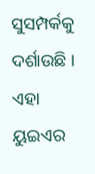ସୁସମ୍ପର୍କକୁ ଦର୍ଶାଉଛି । ଏହା ୟୁଇଏର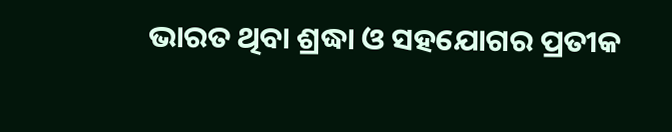ଭାରତ ଥିବା ଶ୍ରଦ୍ଧା ଓ ସହଯୋଗର ପ୍ରତୀକ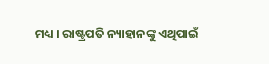ମଧ୍ୟ । ରାଷ୍ଟ୍ରପତି ନ୍ୟାହାନଙ୍କୁ ଏଥିପାଇଁ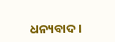ଧନ୍ୟବାଦ ।